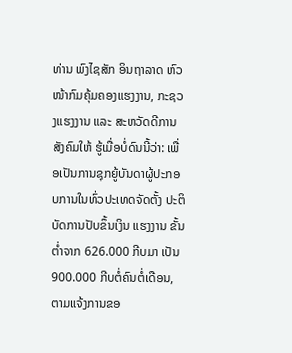ທ່ານ ພົງໄຊສັກ ອິນຖາລາດ ຫົວໜ້າກົມຄຸ້ມຄອງແຮງງານ, ກະຊວງແຮງງານ ແລະ ສະຫວັດດີການສັງຄົມໃຫ້ ຮູ້ເມື່ອບໍ່ດົນນີ້ວ່າ: ເພື່ອເປັນການຊຸກຍູ້ບັນດາຜູ້ປະກອບການໃນທົ່ວປະເທດຈັດຕັ້ງ ປະຕິບັດການປັບຂຶ້ນເງິນ ແຮງງານ ຂັ້ນຕ່ຳຈາກ 626.000 ກີບມາ ເປັນ 900.000 ກີບຕໍ່ຄົນຕໍ່ເດືອນ, ຕາມແຈ້ງການຂອ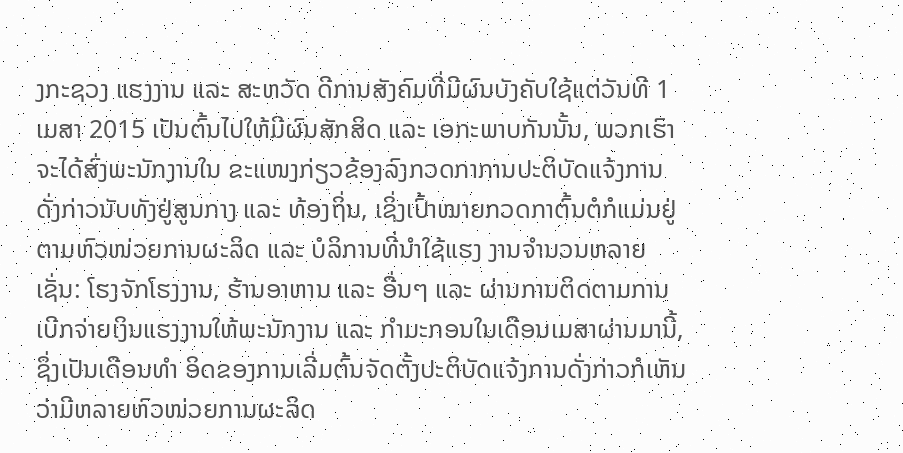ງກະຊວງ ແຮງງານ ແລະ ສະຫວັດ ດີການສັງຄົມທີ່ມີຜົນບັງຄັບໃຊ້ແຕ່ວັນທີ 1 ເມສາ 2015 ເປັນຕົ້ນໄປໃຫ້ມີຜົນສັກສິດ ແລະ ເອກະພາບກັນນັ້ນ, ພວກເຮົາຈະໄດ້ສົ່ງພະນັກງານໃນ ຂະແໜງກ່ຽວຂ້ອງລົງກວດກາການປະຕິບັດແຈ້ງການດັ່ງກ່າວນັບທັງຢູ່ສູນກາງ ແລະ ທ້ອງຖິ່ນ, ເຊິ່ງເປົ້າໝາຍກວດກາຕົ້ນຕໍກໍແມ່ນຢູ່ຕາມຫົວໜ່ວຍການຜະລິດ ແລະ ບໍລິການທີ່ນຳໃຊ້ແຮງ ງານຈຳນວນຫລາຍເຊັ່ນ: ໂຮງຈັກໂຮງງານ, ຮ້ານອາຫານ ແລະ ອື່ນໆ ແລະ ຜ່ານການຕິດຕາມການ
ເບີກຈ່າຍເງິນແຮງງານໃຫ້ພະນັກງານ ແລະ ກຳມະກອນໃນເດືອນເມສາຜ່ານມານີ້, ຊຶ່ງເປັນເດືອນທຳ ອິດຂອງການເລີ່ມຕົ້ນຈັດຕັ້ງປະຕິບັດແຈ້ງການດັ່ງກ່າວກໍເຫັນ ວ່າມີຫລາຍຫົວໜ່ວຍການຜະລິດ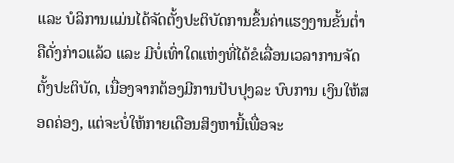ແລະ ບໍລິການແມ່ນໄດ້ຈັດຕັ້ງປະຕິບັດການຂຶ້ນຄ່າແຮງງານຂັ້ນຕ່ຳຄືດັ່ງກ່າວແລ້ວ ແລະ ມີບໍ່ເທົ່າໃດແຫ່ງທີ່ໄດ້ຂໍເລື່ອນເວລາການຈັດຕັ້ງປະຕິບັດ, ເນື່ອງຈາກຕ້ອງມີການປັບປຸງລະ ບົບການ ເງິນໃຫ້ສອດຄ່ອງ, ແຕ່ຈະບໍ່ໃຫ້ກາຍເດືອນສິງຫານີ້ເພື່ອຈະ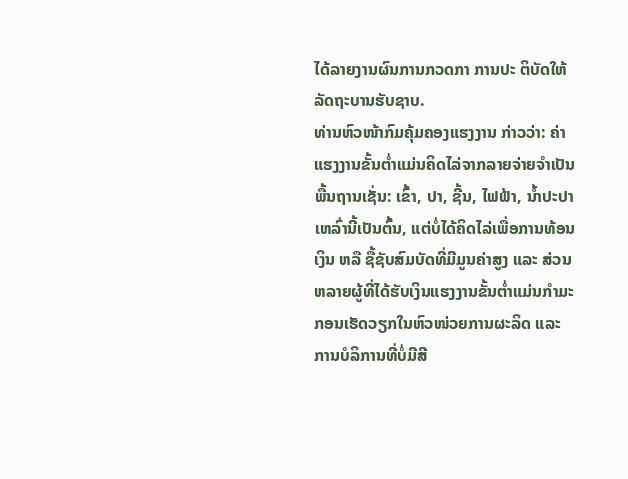ໄດ້ລາຍງານຜົນການກວດກາ ການປະ ຕິບັດໃຫ້ລັດຖະບານຮັບຊາບ.
ທ່ານຫົວໜ້າກົມຄຸ້ມຄອງແຮງງານ ກ່າວວ່າ: ຄ່າແຮງງານຂັ້ນຕ່ຳແມ່ນຄິດໄລ່ຈາກລາຍຈ່າຍຈຳເປັນພື້ນຖານເຊັ່ນ: ເຂົ້າ, ປາ, ຊີ້ນ, ໄຟຟ້າ, ນ້ຳປະປາເຫລົ່ານີ້ເປັນຕົ້ນ, ແຕ່ບໍ່ໄດ້ຄິດໄລ່ເພື່ອການທ້ອນເງິນ ຫລື ຊື້ຊັບສົມບັດທີ່ມີມູນຄ່າສູງ ແລະ ສ່ວນຫລາຍຜູ້ທີ່ໄດ້ຮັບເງິນແຮງງານຂັ້ນຕ່ຳແມ່ນກຳມະກອນເຮັດວຽກໃນຫົວໜ່ວຍການຜະລິດ ແລະ ການບໍລິການທີ່ບໍ່ມີສີ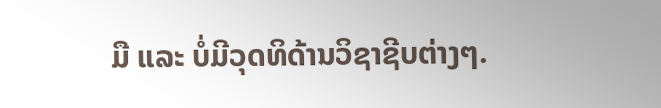ມື ແລະ ບໍ່ມີວຸດທິດ້ານວິຊາຊີບຕ່າງໆ.